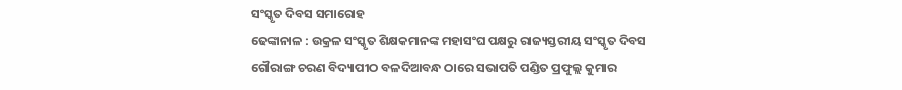ସଂସ୍କୃତ ଦିବସ ସମାରୋହ
ଢେଙ୍କାନାଳ : ଉକ୍ରଳ ସଂସ୍କୃତ ଶିକ୍ଷକମାନଙ୍କ ମହାସଂଘ ପକ୍ଷରୁ ରାଜ୍ୟସ୍ତରୀୟ ସଂସ୍କୃତ ଦିବସ ଗୌରାଙ୍ଗ ଚରଣ ବିଦ୍ୟାପୀଠ ବଳଦିଆବନ୍ଧ ଠାରେ ସଭାପତି ପଣ୍ଡିତ ପ୍ରଫୁଲ୍ଲ କୁମାର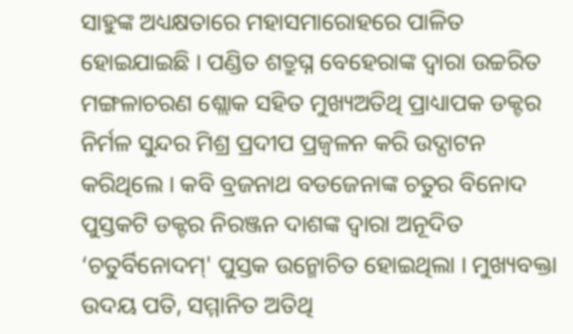ସାହୁଙ୍କ ଅଧ୍ୟକ୍ଷତାରେ ମହାସମାରୋହରେ ପାଳିତ ହୋଇଯାଇଛି । ପଣ୍ଡିତ ଶତ୍ରୁଘ୍ନ ବେହେରାଙ୍କ ଦ୍ୱାରା ଉଚ୍ଚରିତ ମଙ୍ଗଳାଚରଣ ଶ୍ଲୋକ ସହିତ ମୁଖ୍ୟଅତିଥି ପ୍ରାଧ୍ୟାପକ ଡକ୍ଟର ନିର୍ମଳ ସୁନ୍ଦର ମିଶ୍ର ପ୍ରଦୀପ ପ୍ରଜ୍ୱଳନ କରି ଉଦ୍ଘାଟନ କରିଥିଲେ । କବି ବ୍ରଜନାଥ ବଡଜେନାଙ୍କ ଚତୁର ବିନୋଦ ପୁସ୍ତକଟି ଡକ୍ଟର ନିରଞ୍ଜନ ଦାଶଙ୍କ ଦ୍ୱାରା ଅନୂଦିତ ‘ଚତୁର୍ବିନୋଦମ୍' ପୁସ୍ତକ ଉନ୍ମୋଚିତ ହୋଇଥିଲା । ମୁଖ୍ୟବକ୍ତା ଉଦୟ ପତି, ସମ୍ମାନିତ ଅତିଥି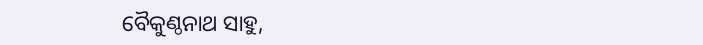ବୈକୁଣ୍ଠନାଥ ସାହୁ,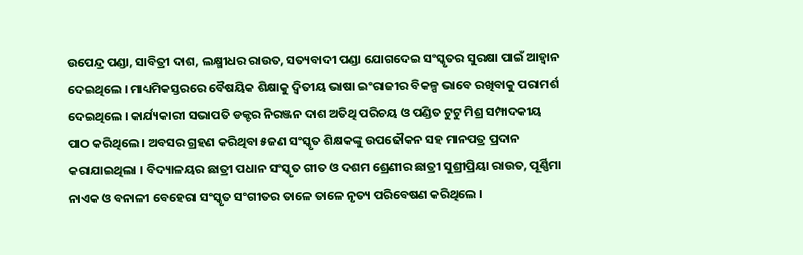ଉପେନ୍ଦ୍ର ପଣ୍ଡା, ସାବିତ୍ରୀ ଦାଶ, ଲକ୍ଷ୍ମୀଧର ରାଉତ, ସତ୍ୟବାଦୀ ପଣ୍ଡା ଯୋଗଦେଇ ସଂସ୍କୃତର ସୁରକ୍ଷା ପାଇଁ ଆହ୍ୱାନ ଦେଇଥିଲେ । ମାଧ୍ୟମିକସ୍ତରରେ ବୈଷୟିକ ଶିକ୍ଷାକୁ ଦ୍ୱିତୀୟ ଭାଷା ଇଂରାଜୀର ବିକଳ୍ପ ଭାବେ ରଖିବାକୁ ପରାମର୍ଶ ଦେଇଥିଲେ । କାର୍ଯ୍ୟକାରୀ ସଭାପତି ଡକ୍ଟର ନିରଞ୍ଜନ ଦାଶ ଅତିଥି ପରିଚୟ ଓ ପଣ୍ଡିତ ଟୁଟୁ ମିଶ୍ର ସମ୍ପାଦକୀୟ ପାଠ କରିଥିଲେ । ଅବସର ଗ୍ରହଣ କରିଥିବା ୫ଜଣ ସଂସ୍କୃତ ଶିକ୍ଷକଙ୍କୁ ଉପଢୌକନ ସହ ମାନପତ୍ର ପ୍ରଦାନ କରାଯାଇଥିଲା । ବିଦ୍ୟାଳୟର ଛାତ୍ରୀ ପଧାନ ସଂସ୍କୃତ ଗୀତ ଓ ଦଶମ ଶ୍ରେଣୀର ଛାତ୍ରୀ ସୁଶ୍ରୀପ୍ରିୟା ରାଉତ, ପୂର୍ଣ୍ଣିମା ନାଏକ ଓ ବନାଳୀ ବେହେରା ସଂସ୍କୃତ ସଂଗୀତର ତାଳେ ତାଳେ ନୃତ୍ୟ ପରିବେଷଣ କରିଥିଲେ ।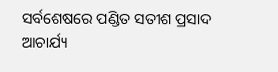ସର୍ବଶେଷରେ ପଣ୍ଡିତ ସତୀଶ ପ୍ରସାଦ ଆଚାର୍ଯ୍ୟ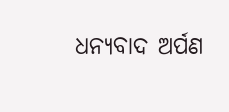ଧନ୍ୟବାଦ ଅର୍ପଣ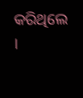କରିଥିଲେ ।